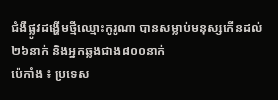ជំងឺផ្លូវដង្ហើមថ្មីឈ្មោះកូរូណា បានសម្លាប់មនុស្សកើនដល់២៦នាក់ និងអ្នកឆ្លងជាង៨០០នាក់
ប៉េកាំង ៖ ប្រទេស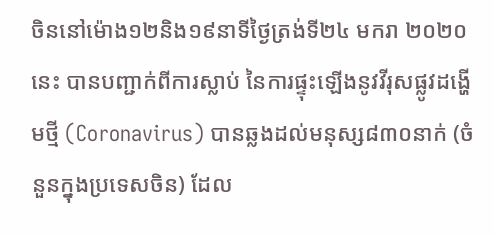ចិននៅម៉ោង១២និង១៩នាទីថ្ងៃត្រង់ទី២៤ មករា ២០២០នេះ បានបញ្ជាក់ពីការស្លាប់ នៃការផ្ទុះឡើងនូវវីរុសផ្លូវដង្ហើមថ្មី (Coronavirus) បានឆ្លងដល់មនុស្ស៨៣០នាក់ (ចំនួនក្នុងប្រទេសចិន) ដែល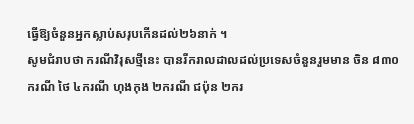ធ្វើឱ្យចំនួនអ្នកស្លាប់សរុបកើនដល់២៦នាក់ ។
សូមជំរាបថា ករណីវិរុសថ្មីនេះ បានរីករាលដាលដល់ប្រទេសចំនួនរួមមាន ចិន ៨៣០ករណី ថៃ ៤ករណី ហុងកុង ២ករណី ជប៉ុន ២ករ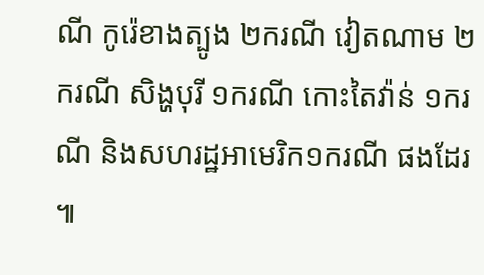ណី កូរ៉េខាងត្បូង ២ករណី វៀតណាម ២ករណី សិង្ហបុរី ១ករណី កោះតៃវ៉ាន់ ១ករណី និងសហរដ្ឋអាមេរិក១ករណី ផងដែរ ៕